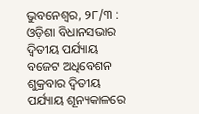ଭୁବନେଶ୍ୱର, ୨୮/୩ : ଓଡ଼ିଶା ବିଧାନସଭାର ଦ୍ୱିତୀୟ ପର୍ଯ୍ୟାୟ ବଜେଟ ଅଧିବେଶନ ଶୁକ୍ରବାର ଦ୍ୱିତୀୟ ପର୍ଯ୍ୟାୟ ଶୂନ୍ୟକାଳରେ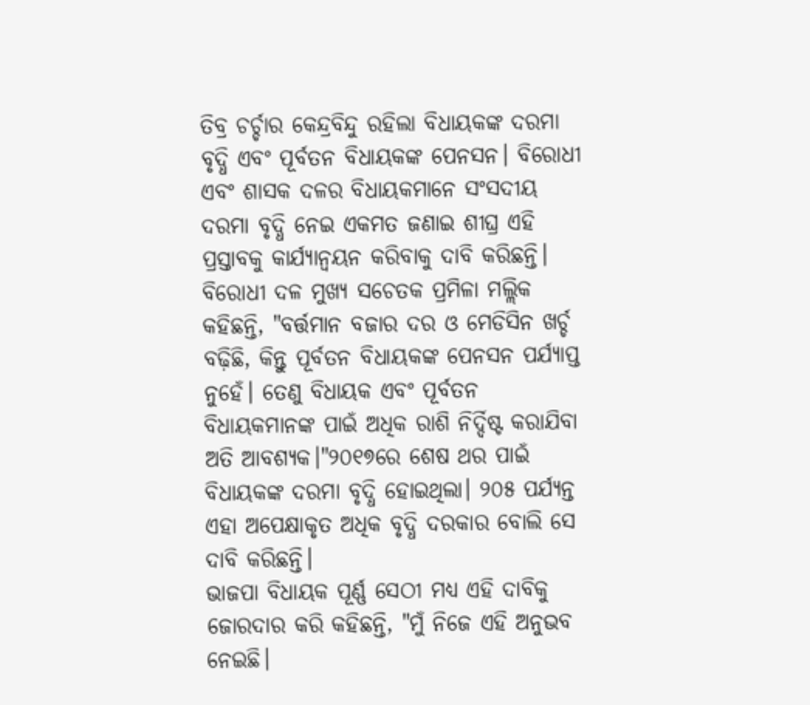ତିବ୍ର ଚର୍ଚ୍ଚାର କେନ୍ଦ୍ରବିନ୍ଦୁ ରହିଲା ବିଧାୟକଙ୍କ ଦରମା ବୃଦ୍ଧି ଏବଂ ପୂର୍ବତନ ବିଧାୟକଙ୍କ ପେନସନ। ବିରୋଧୀ ଏବଂ ଶାସକ ଦଳର ବିଧାୟକମାନେ ସଂସଦୀୟ ଦରମା ବୃଦ୍ଧି ନେଇ ଏକମତ ଜଣାଇ ଶୀଘ୍ର ଏହି ପ୍ରସ୍ତାବକୁ କାର୍ଯ୍ୟାନ୍ବୟନ କରିବାକୁ ଦାବି କରିଛନ୍ତି।
ବିରୋଧୀ ଦଳ ମୁଖ୍ୟ ସଚେତକ ପ୍ରମିଳା ମଲ୍ଲିକ କହିଛନ୍ତି, "ବର୍ତ୍ତମାନ ବଜାର ଦର ଓ ମେଡିସିନ ଖର୍ଚ୍ଚ ବଢ଼ିଛି, କିନ୍ତୁ ପୂର୍ବତନ ବିଧାୟକଙ୍କ ପେନସନ ପର୍ଯ୍ୟାପ୍ତ ନୁହେଁ। ତେଣୁ ବିଧାୟକ ଏବଂ ପୂର୍ବତନ ବିଧାୟକମାନଙ୍କ ପାଇଁ ଅଧିକ ରାଶି ନିର୍ଦ୍ଦିଷ୍ଟ କରାଯିବା ଅତି ଆବଶ୍ୟକ।"୨୦୧୭ରେ ଶେଷ ଥର ପାଇଁ ବିଧାୟକଙ୍କ ଦରମା ବୃଦ୍ଧି ହୋଇଥିଲା। ୨୦୫ ପର୍ଯ୍ୟନ୍ତ ଏହା ଅପେକ୍ଷାକୃତ ଅଧିକ ବୃଦ୍ଧି ଦରକାର ବୋଲି ସେ ଦାବି କରିଛନ୍ତି।
ଭାଜପା ବିଧାୟକ ପୂର୍ଣ୍ଣ ସେଠୀ ମଧ୍ୟ ଏହି ଦାବିକୁ ଜୋରଦାର କରି କହିଛନ୍ତି, "ମୁଁ ନିଜେ ଏହି ଅନୁଭବ ନେଇଛି।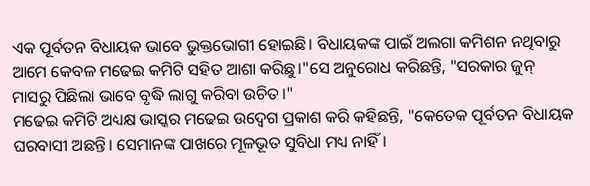ଏକ ପୂର୍ବତନ ବିଧାୟକ ଭାବେ ଭୁକ୍ତଭୋଗୀ ହୋଇଛି। ବିଧାୟକଙ୍କ ପାଇଁ ଅଲଗା କମିଶନ ନଥିବାରୁ ଆମେ କେବଳ ମଢେଇ କମିଟି ସହିତ ଆଶା କରିଛୁ।"ସେ ଅନୁରୋଧ କରିଛନ୍ତି, "ସରକାର ଜୁନ୍ ମାସରୁ ପିଛିଲା ଭାବେ ବୃଦ୍ଧି ଲାଗୁ କରିବା ଉଚିତ।"
ମଢେଇ କମିଟି ଅଧ୍ୟକ୍ଷ ଭାସ୍କର ମଢେଇ ଉଦ୍ବେଗ ପ୍ରକାଶ କରି କହିଛନ୍ତି, "କେତେକ ପୂର୍ବତନ ବିଧାୟକ ଘରବାସୀ ଅଛନ୍ତି। ସେମାନଙ୍କ ପାଖରେ ମୂଳଭୂତ ସୁବିଧା ମଧ୍ୟ ନାହିଁ।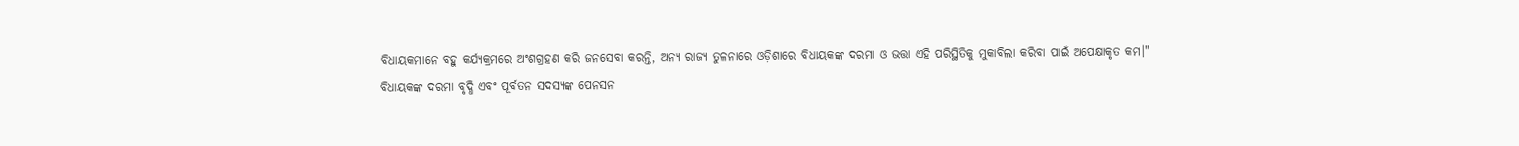ବିଧାୟକମାନେ ବହୁ କର୍ଯ୍ୟକ୍ରମରେ ଅଂଶଗ୍ରହଣ କରି ଜନସେବା କରନ୍ତି, ଅନ୍ୟ ରାଜ୍ୟ ତୁଳନାରେ ଓଡ଼ିଶାରେ ବିଧାୟକଙ୍କ ଦରମା ଓ ଭତ୍ତା ଏହି ପରିସ୍ଥିତିକୁ ମୁକାବିଲା କରିବା ପାଇଁ ଅପେକ୍ଷାକୃତ କମ।"
ବିଧାୟକଙ୍କ ଦରମା ବୃଦ୍ଧି ଏବଂ ପୂର୍ବତନ ସଦସ୍ୟଙ୍କ ପେନସନ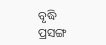ବୃଦ୍ଧି ପ୍ରସଙ୍ଗ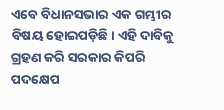ଏବେ ବିଧାନସଭାର ଏକ ଗମ୍ଭୀର ବିଷୟ ହୋଇପଡ଼ିଛି। ଏହି ଦାବିକୁ ଗ୍ରହଣ କରି ସରକାର କିପରି ପଦକ୍ଷେପ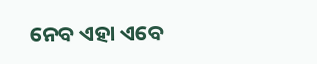ନେବ ଏହା ଏବେ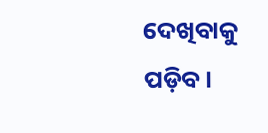ଦେଖିବାକୁ ପଡ଼ିବ।